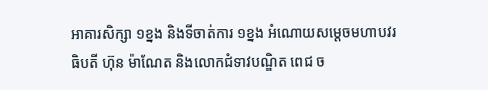អាគារសិក្សា ១ខ្នង និងទីចាត់ការ ១ខ្នង អំណោយសម្តេចមហាបវរធិបតី ហ៊ុន ម៉ាណែត និងលោកជំទាវបណ្ឌិត ពេជ ច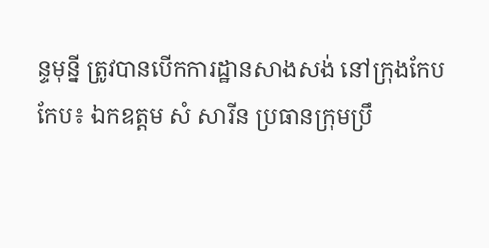ន្ទមុន្នី ត្រូវបានបើកការដ្ឋានសាងសង់ នៅក្រុងកែប
កែប៖ ឯកឧត្តម សំ សារីន ប្រធានក្រុមប្រឹ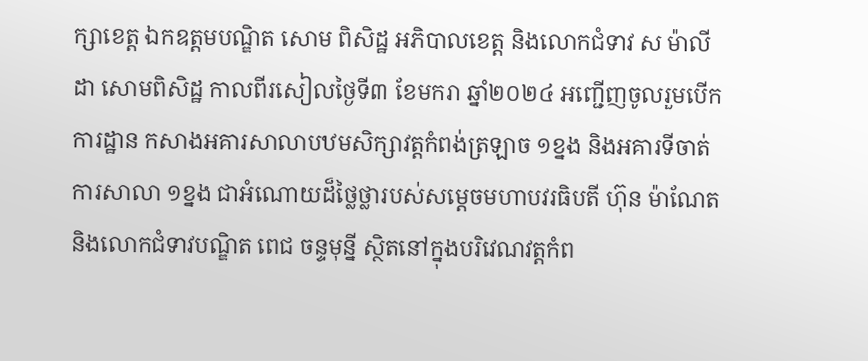ក្សាខេត្ត ឯកឧត្តមបណ្ឌិត សោម ពិសិដ្ឋ អភិបាលខេត្ត និងលោកជំទាវ ស ម៉ាលីដា សោមពិសិដ្ឋ កាលពីរសៀលថ្ងៃទី៣ ខែមករា ឆ្នាំ២០២៤ អញ្ជើញចូលរួមបើកការដ្ឋាន កសាងអគារសាលាបឋមសិក្សាវត្តកំពង់ត្រឡាច ១ខ្នង និងអគារទីចាត់ការសាលា ១ខ្នង ជាអំណោយដ៏ថ្លៃថ្លារបស់សម្តេចមហាបវរធិបតី ហ៊ុន ម៉ាណែត និងលោកជំទាវបណ្ឌិត ពេជ ចន្ទមុន្នី ស្ថិតនៅក្នុងបរិវេណវត្តកំព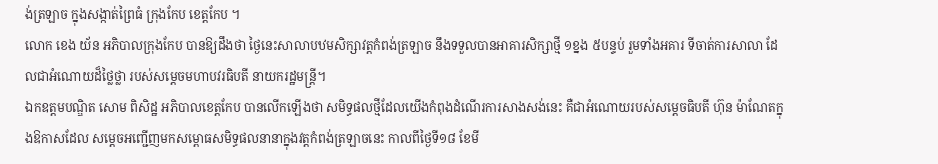ង់ត្រឡាច ក្នុងសង្កាត់ព្រៃធំ ក្រុងកែប ខេត្តកែប ។
លោក ខេង យ័ន អភិបាលក្រុងកែប បានឱ្យដឹងថា ថ្ងៃនេះសាលាបឋមសិក្សាវត្តកំពង់ត្រឡាច នឹងទទួលបានអាគារសិក្សាថ្មី ១ខ្នង ៥បន្ទប់ រួមទាំងអគារ ទីចាត់ការសាលា ដែលជាអំណោយដ៏ថ្លៃថ្លា របស់សម្តេចមហាបវរធិបតី នាយករដ្ឋមន្ត្រី។
ឯកឧត្តមបណ្ឌិត សោម ពិសិដ្ឋ អភិបាលខេត្តកែប បានលើកឡើងថា សមិទ្ធផលថ្មីដែលយើងកំពុងដំណើរការសាងសង់នេះ គឺជាអំណោយរបស់សម្តេចធិបតី ហ៊ុន ម៉ាណែតក្នុងឱកាសដែល សម្តេចអញ្ជើញមកសម្ពោធសមិទ្ធផលនានាក្នុងវត្តកំពង់ត្រឡាចនេះ កាលពីថ្ងៃទី១៨ ខែមី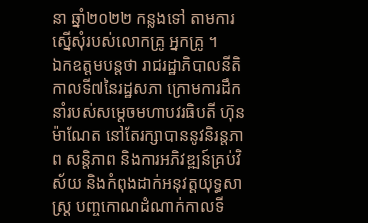នា ឆ្នាំ២០២២ កន្លងទៅ តាមការស្នើសុំរបស់លោកគ្រូ អ្នកគ្រូ ។
ឯកឧត្តមបន្តថា រាជរដ្ឋាភិបាលនីតិកាលទី៧នៃរដ្ឋសភា ក្រោមការដឹកនាំរបស់សម្តេចមហាបវរធិបតី ហ៊ុន ម៉ាណែត នៅតែរក្សាបាននូវនិរន្តភាព សន្តិភាព និងការអភិវឌ្ឍន៍គ្រប់វិស័យ និងកំពុងដាក់អនុវត្តយុទ្ធសាស្ត្រ បញ្ចកោណដំណាក់កាលទី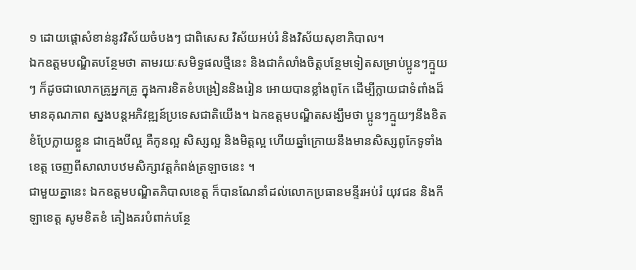១ ដោយផ្តោសំខាន់នូវវិស័យចំបងៗ ជាពិសេស វិស័យអប់រំ និងវិស័យសុខាភិបាល។
ឯកឧត្តមបណ្ឌិតបន្ថែមថា តាមរយៈសមិទ្ធផលថ្មីនេះ និងជាកំលាំងចិត្តបន្ថែមទៀតសម្រាប់ប្អូនៗក្មួយៗ ក៏ដូចជាលោកគ្រូអ្នកគ្រូ ក្នុងការខិតខំបង្រៀននិងរៀន អោយបានខ្លាំងពូកែ ដើម្បីក្លាយជាទំពាំងដ៏មានគុណភាព ស្នងបន្តអភិវឌ្ឍន៍ប្រទេសជាតិយើង។ ឯកឧត្តមបណ្ឌិតសង្ឃឹមថា ប្អូនៗក្មួយៗនឹងខិតខំប្រែក្លាយខ្លួន ជាក្មេងបីល្អ គឺកូនល្អ សិស្សល្អ និងមិត្តល្អ ហើយឆ្នាំក្រោយនឹងមានសិស្សពូកែទូទាំងខេត្ត ចេញពីសាលាបឋមសិក្សាវត្តកំពង់ត្រឡាចនេះ ។
ជាមួយគ្នានេះ ឯកឧត្តមបណ្ឌិតភិបាលខេត្ត ក៏បានណែនាំដល់លោកប្រធានមន្ទីរអប់រំ យុវជន និងកីឡាខេត្ត សូមខិតខំ គៀងគរបំពាក់បន្ថែ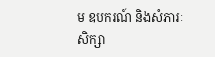ម ឧបករណ៍ និងសំភារៈសិក្សា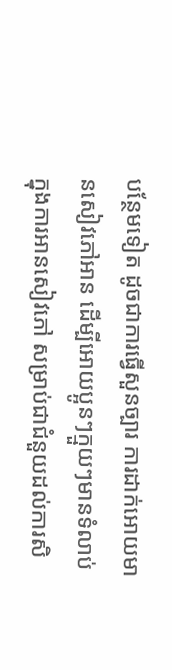បន្ថែមទៀត ដូចជាការធ្វើសួនច្បារ ការដាក់អោយមានសៀវភៅអាន ដើម្បីអោយប្អូនៗក្មួយៗមានទំលាប់ក្នុងការអានសៀវភៅ សម្រាប់ជាជំនួយដល់ការសិ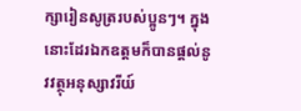ក្សារៀនសូត្ររបស់ប្អូនៗ។ ក្នុងនោះដែរឯកឧត្តមក៏បានផ្តល់នូវវត្ថុអនុស្សាវរីយ៍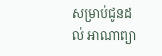សម្រាប់ជូនដល់ អាណាព្យា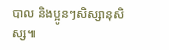បាល និងប្អូនៗសិស្សានុសិស្ស៕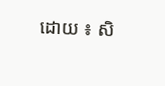ដោយ ៖ សិ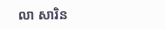លា សារិន